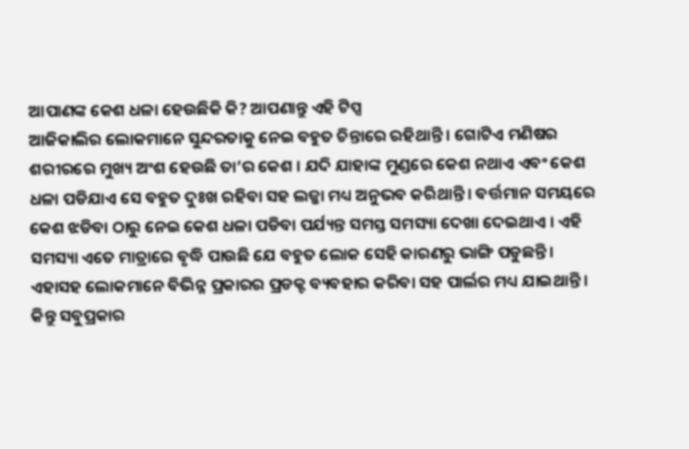ଆପାଣଙ୍କ କେଶ ଧଳା ହେଉଛିକି କି? ଆପଣାନ୍ତୁ ଏହି ଟିପ୍ସ
ଆଜିକାଲିର ଲୋକମାନେ ସୁନ୍ଦରତାକୁ ନେଇ ବହୁତ ଚିନ୍ତାରେ ରହିଥାନ୍ତି । ଗୋଟିଏ ମଣିଷର ଶରୀରରେ ମୁଖ୍ୟ ଅଂଶ ହେଉଛି ତା’ର କେଶ । ଯଦି ଯାହାଙ୍କ ମୁଣ୍ଡରେ କେଶ ନଥାଏ ଏବଂ କେଶ ଧଳା ପଡିଯାଏ ସେ ବହୁତ ଦୁଃଖ ରହିବା ସହ ଲଜ୍ଜା ମଧ୍ୟ ଅନୁଭବ କରିଥାନ୍ତି । ବର୍ତ୍ତମାନ ସମୟରେ କେଶ ଝଡିବା ଠାରୁ ନେଇ କେଶ ଧଳା ପଡିବା ପର୍ଯ୍ୟନ୍ତ ସମସ୍ତ ସମସ୍ୟା ଦେଖା ଦେଇଥାଏ । ଏହି ସମସ୍ୟା ଏତେ ମାତ୍ରାରେ ବୃଦ୍ଧି ପାଉଛି ଯେ ବହୁତ ଲୋକ ସେହି କାରଣରୁ ଭାଙ୍ଗି ପଡୁଛନ୍ତି । ଏହାସହ ଲୋକମାନେ ବିଭିନ୍ନ ପ୍ରକାରର ପ୍ରଡକ୍ଟ ବ୍ୟବହାର କରିବା ସହ ପାର୍ଲର ମଧ୍ୟ ଯାଇଥାନ୍ତି ।
କିନ୍ତୁ ସବୁପ୍ରକାର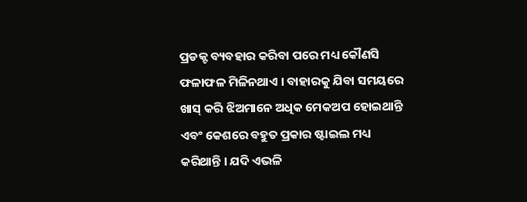ପ୍ରଡକ୍ଟ ବ୍ୟବହାର କରିବା ପରେ ମଧ୍ୟ କୌଣସି ଫଳାଫଳ ମିଳିନଥାଏ । ବାହାରକୁ ଯିବା ସମୟରେ ଖାସ୍ କରି ଝିଅମାନେ ଅଧିକ ମେକଅପ ହୋଇଥାନ୍ତି ଏବଂ କେଶରେ ବହୁତ ପ୍ରକାର ଷ୍ଟାଇଲ ମଧ୍ୟ କରିଥାନ୍ତି । ଯଦି ଏଭଳି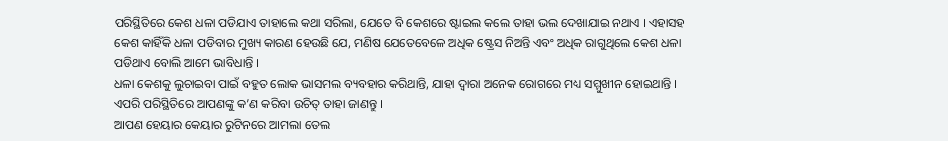ପରିସ୍ଥିତିରେ କେଶ ଧଳା ପଡିଯାଏ ତାହାଲେ କଥା ସରିଲା, ଯେତେ ବି କେଶରେ ଷ୍ଟାଇଲ କଲେ ତାହା ଭଲ ଦେଖାଯାଇ ନଥାଏ । ଏହାସହ କେଶ କାହିଁକି ଧଳା ପଡିବାର ମୁଖ୍ୟ କାରଣ ହେଉଛି ଯେ, ମଣିଷ ଯେତେବେଳେ ଅଧିକ ଷ୍ଟ୍ରେସ ନିଅନ୍ତି ଏବଂ ଅଧିକ ରାଗୁଥିଲେ କେଶ ଧଳା ପଡିଥାଏ ବୋଲି ଆମେ ଭାବିଧାନ୍ତି ।
ଧଳା କେଶକୁ ଲୁଚାଇବା ପାଇଁ ବହୁତ ଲୋକ ଭାସମଲ ବ୍ୟବହାର କରିଥାନ୍ତି, ଯାହା ଦ୍ୱାରା ଅନେକ ରୋଗରେ ମଧ୍ୟ ସମ୍ମୁଖୀନ ହୋଇଥାନ୍ତି । ଏପରି ପରିସ୍ଥିତିରେ ଆପଣଙ୍କୁ କ’ଣ କରିବା ଉଚିତ୍ ତାହା ଜାଣନ୍ତୁ ।
ଆପଣ ହେୟାର କେୟାର ରୁଟିନରେ ଆମଲା ତେଲ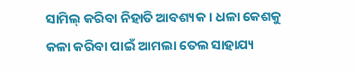ସାମିଲ୍ କରିବା ନିହାତି ଆବଶ୍ୟକ । ଧଳା କେଶକୁ କଳା କରିବା ପାଇଁ ଆମଲା ତେଲ ସାହାଯ୍ୟ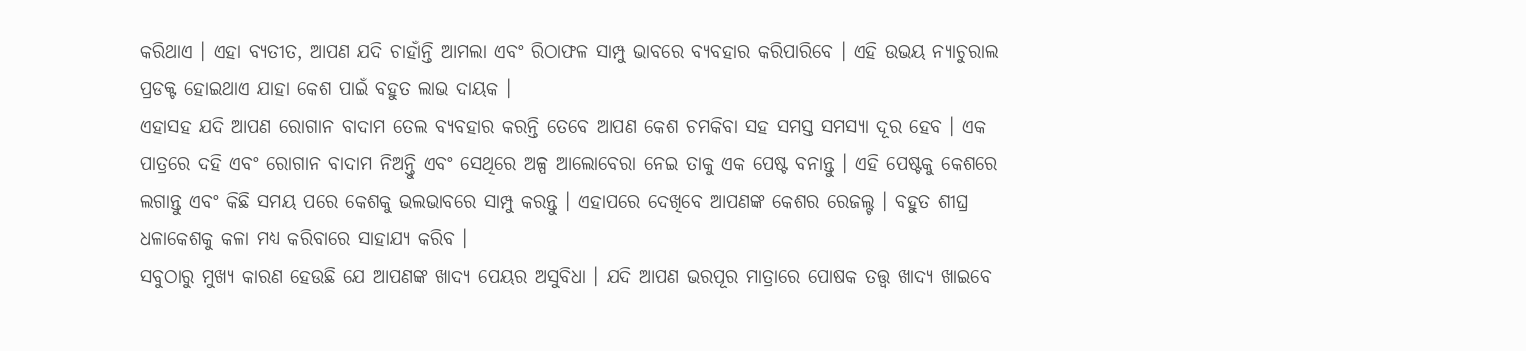କରିଥାଏ । ଏହା ବ୍ୟତୀତ, ଆପଣ ଯଦି ଚାହାଁନ୍ତି ଆମଲା ଏବଂ ରିଠାଫଳ ସାମ୍ପୁ ଭାବରେ ବ୍ୟବହାର କରିପାରିବେ । ଏହି ଉଭୟ ନ୍ୟାଚୁରାଲ ପ୍ରଡକ୍ଟ ହୋଇଥାଏ ଯାହା କେଶ ପାଇଁ ବହୁତ ଲାଭ ଦାୟକ ।
ଏହାସହ ଯଦି ଆପଣ ରୋଗାନ ବାଦାମ ତେଲ ବ୍ୟବହାର କରନ୍ତି ତେବେ ଆପଣ କେଶ ଚମକିବା ସହ ସମସ୍ତ ସମସ୍ୟା ଦୂର ହେବ । ଏକ ପାତ୍ରରେ ଦହି ଏବଂ ରୋଗାନ ବାଦାମ ନିଅନ୍ତିୁ ଏବଂ ସେଥିରେ ଅଳ୍ପ ଆଲୋବେରା ନେଇ ତାକୁ ଏକ ପେଷ୍ଟ ବନାନ୍ତୁ । ଏହି ପେଷ୍ଟକୁ କେଶରେ ଲଗାନ୍ତୁ ଏବଂ କିଛି ସମୟ ପରେ କେଶକୁ ଭଲଭାବରେ ସାମ୍ପୁ କରନ୍ତୁ । ଏହାପରେ ଦେଖିବେ ଆପଣଙ୍କ କେଶର ରେଜଲ୍ଟ । ବହୁତ ଶୀଘ୍ର ଧଳାକେଶକୁ କଳା ମଧ୍ୟ କରିବାରେ ସାହାଯ୍ୟ କରିବ ।
ସବୁଠାରୁ ମୁଖ୍ୟ କାରଣ ହେଉଛି ଯେ ଆପଣଙ୍କ ଖାଦ୍ୟ ପେୟର ଅସୁବିଧା । ଯଦି ଆପଣ ଭରପୂର ମାତ୍ରାରେ ପୋଷକ ତତ୍ତ୍ୱ ଖାଦ୍ୟ ଖାଇବେ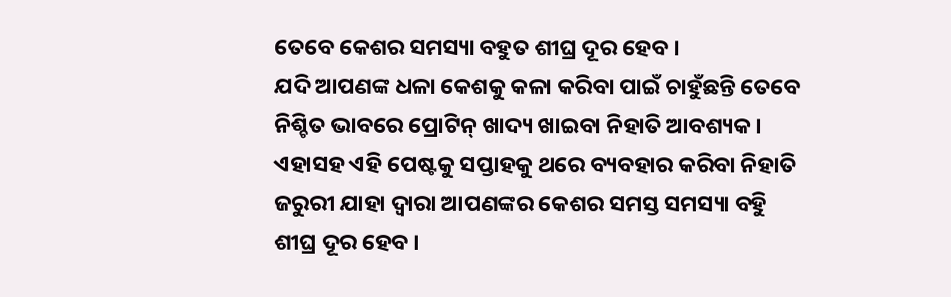ତେବେ କେଶର ସମସ୍ୟା ବହୁତ ଶୀଘ୍ର ଦୂର ହେବ ।
ଯଦି ଆପଣଙ୍କ ଧଳା କେଶକୁ କଳା କରିବା ପାଇଁ ଚାହୁଁଛନ୍ତି ତେବେ ନିଶ୍ଚିତ ଭାବରେ ପ୍ରୋଟିନ୍ ଖାଦ୍ୟ ଖାଇବା ନିହାତି ଆବଶ୍ୟକ । ଏହାସହ ଏହି ପେଷ୍ଟକୁ ସପ୍ତାହକୁ ଥରେ ବ୍ୟବହାର କରିବା ନିହାତି ଜରୁରୀ ଯାହା ଦ୍ୱାରା ଆପଣଙ୍କର କେଶର ସମସ୍ତ ସମସ୍ୟା ବହୁି ଶୀଘ୍ର ଦୂର ହେବ ।